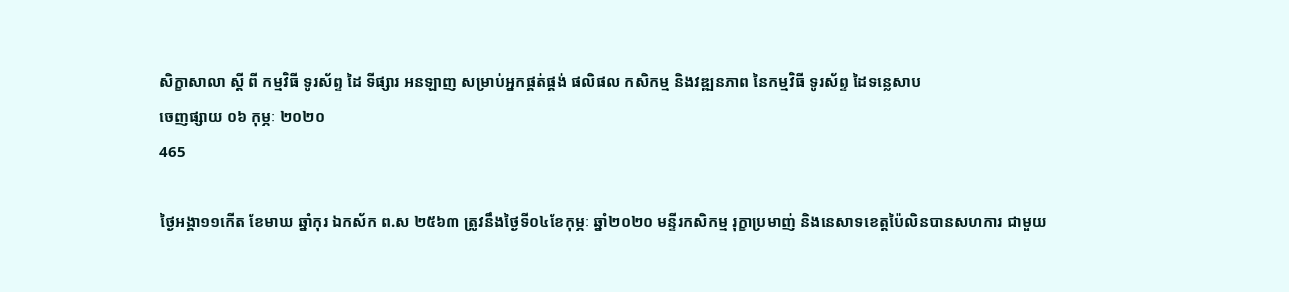សិក្ខាសាលា ស្ដី ពី កម្មវិធី ទូរស័ព្ទ ដៃ ទីផ្សារ អនឡាញ សម្រាប់អ្នកផ្គត់ផ្គង់ ផលិផល កសិកម្ម និងវឌ្ឍនភាព នៃកម្មវិធី ទូរស័ព្ទ ដៃទន្លេសាប
ចេញផ្សាយ ០៦ កុម្ភៈ ២០២០
465

ថ្ងៃអង្គា១១កើត ខែមាឃ ឆ្នាំកុរ ឯកស័ក ព.ស ២៥៦៣ ត្រូវនឹងថ្ងៃទី០៤ខែកុម្ភៈ ឆ្នាំ២០២០ មន្ទីរកសិកម្ម រុក្ខាប្រមាញ់ និងនេសាទខេត្តប៉ៃលិនបានសហការ ជាមួយ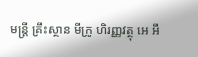មន្រ្តី គ្រឹះស្ថាន មីក្រូ ហិរញ្ញវត្ថុ អេ អឹ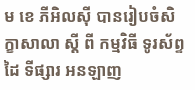ម ខេ ភីអិលស៊ី បានរៀបចំសិក្ខាសាលា ស្ដី ពី កម្មវិធី ទូរស័ព្ទ ដៃ ទីផ្សារ អនឡាញ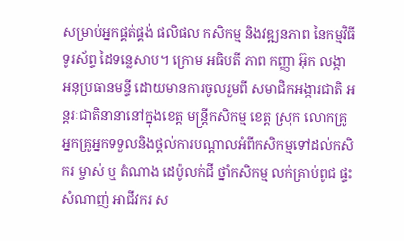សម្រាប់អ្នកផ្គត់ផ្គង់ ផលិផល កសិកម្ម និងវឌ្ឍនភាព នៃកម្មវិធី ទូរស័ព្ទ ដៃទន្លេសាប។ ក្រោម អធិបតី ភាព កញ្ញា អ៊ុក លង្កា អនុប្រធានមន្ទី ដោយមានការចូលរួមពី សមាជិកអង្ការជាតិ អន្តរៈជាតិនានានៅក្នុងខេត្ត មន្ត្រីកសិកម្ម ខេត្ត ស្រុក លោកគ្រូអ្នកគ្រូអ្នកទទួលនិងថ្តល់ការបណ្តាលអំពីកសិកម្មទៅដល់កសិករ ម្ចាស់ ឬ តំណាង ដេប៉ូលក់ជី ថ្នាំកសិកម្ម លក់គ្រាប់ពូជ ផ្ទះសំណាញ់ អាជីវករ ស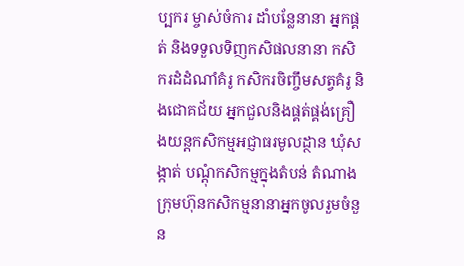ប្បករ ម្ចាស់ចំការ ដាំបន្លែនានា អ្នកផ្គត់ និងទទួលទិញកសិផលនានា កសិករដំដំណាំគំរូ កសិករចិញ្ចឹមសត្វគំរូ និងជោគជ័យ អ្នកជួលនិងផ្គត់ផ្គង់គ្រឿងយន្តកសិកម្មអជ្ញាធរមូលដ្ថាន ឃុំសង្កាត់ បណ្តុំកសិកម្មក្នុងតំបន់ តំណាងក្រុមហ៊ុនកសិកម្មនានាអ្នកចូលរួមចំនួន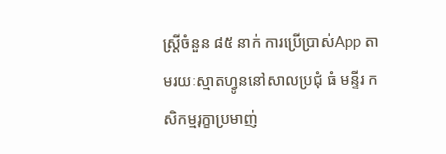ស្រ្តីចំនួន ៨៥ នាក់ ការប្រើប្រាស់App តាមរយៈស្មាតហ្វូននៅសាលប្រជុំ ធំ មន្ទីរ កសិកម្មរុក្ខាប្រមាញ់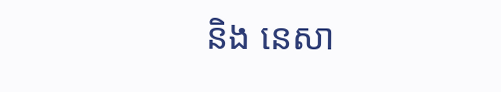និង នេសា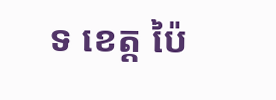ទ ខេត្ត ប៉ៃ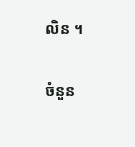លិន ។

ចំនួន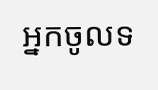អ្នកចូលទ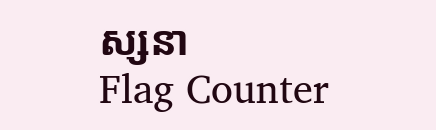ស្សនា
Flag Counter